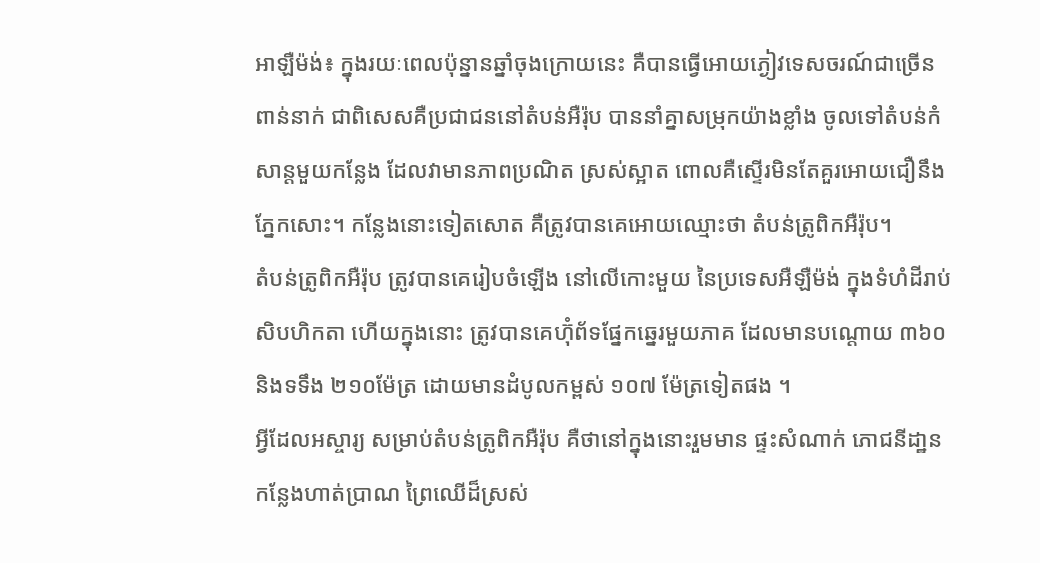អាឡឺម៉ង់៖ ក្នុងរយៈពេលប៉ុន្នានឆ្នាំចុងក្រោយនេះ គឺបានធ្វើអោយភ្ងៀវទេសចរណ៍ជាច្រើន
ពាន់នាក់ ជាពិសេសគឺប្រជាជននៅតំបន់អឺរ៉ុប បាននាំគ្នាសម្រុកយ៉ាងខ្លាំង ចូលទៅតំបន់កំ
សាន្ដមួយកន្លែង ដែលវាមានភាពប្រណិត ស្រស់ស្អាត ពោលគឺស្ទើរមិនតែគួរអោយជឿនឹង
ភ្នែកសោះ។ កន្លែងនោះទៀតសោត គឺត្រូវបានគេអោយឈ្មោះថា តំបន់ត្រូពិកអឺរ៉ុប។
តំបន់ត្រូពិកអឺរ៉ុប ត្រូវបានគេរៀបចំឡើង នៅលើកោះមួយ នៃប្រទេសអឺឡឺម៉ង់ ក្នុងទំហំដីរាប់
សិបហិកតា ហើយក្នុងនោះ ត្រូវបានគេហ៊ុំព័ទផ្នែកឆ្នេរមួយភាគ ដែលមានបណ្ដោយ ៣៦០
និងទទឹង ២១០ម៉ែត្រ ដោយមានដំបូលកម្ពស់ ១០៧ ម៉ែត្រទៀតផង ។
អ្វីដែលអស្ចារ្យ សម្រាប់តំបន់ត្រូពិកអឺរ៉ុប គឺថានៅក្នុងនោះរួមមាន ផ្ទះសំណាក់ ភោជនីដា្ឋន
កន្លែងហាត់ប្រាណ ព្រៃឈើដ៏ស្រស់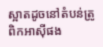ស្អាតដូចនៅតំបន់ត្រូពិកអាស៊ីផង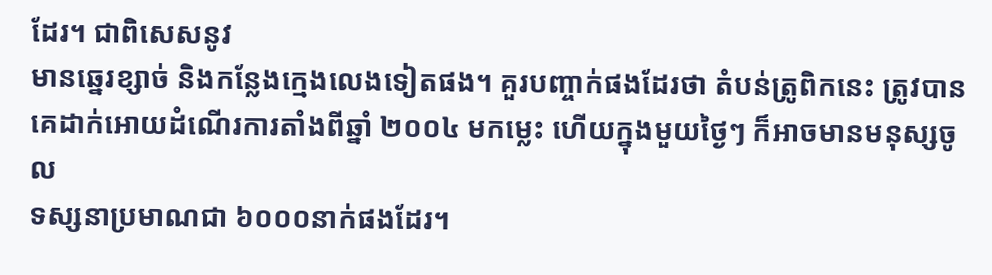ដែរ។ ជាពិសេសនូវ
មានឆ្នេរខ្សាច់ និងកន្លែងក្មេងលេងទៀតផង។ គួរបញ្ចាក់ផងដែរថា តំបន់ត្រូពិកនេះ ត្រូវបាន
គេដាក់អោយដំណើរការតាំងពីឆ្នាំ ២០០៤ មកម្លេះ ហើយក្នុងមួយថ្ងៃៗ ក៏អាចមានមនុស្សចូល
ទស្សនាប្រមាណជា ៦០០០នាក់ផងដែរ។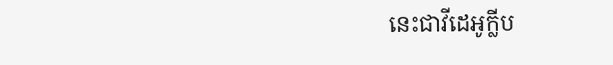នេះជាវីដេអូក្លីប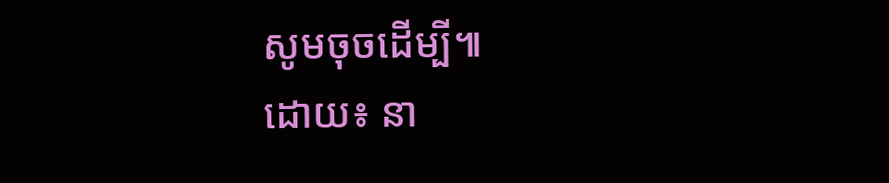សូមចុចដើម្បី៕
ដោយ៖ នា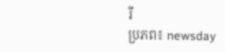រី
ប្រភព៖ newsday